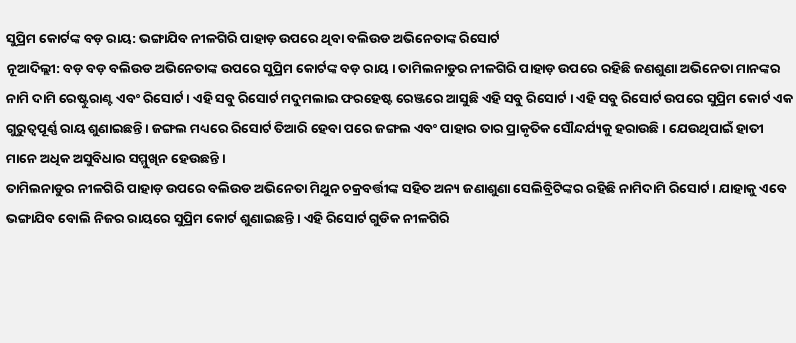ସୁପ୍ରିମ କୋର୍ଟଙ୍କ ବଡ଼ ରାୟ: ଭଙ୍ଗାଯିବ ନୀଳଗିରି ପାହାଡ଼ ଉପରେ ଥିବା ବଲିଉଡ ଅଭିନେତାଙ୍କ ରିସୋର୍ଟ
ନୂଆଦିଲ୍ଲୀ: ବଡ଼ ବଡ଼ ବଲିଉଡ ଅଭିନେତାଙ୍କ ଉପରେ ସୁପ୍ରିମ କୋର୍ଟଙ୍କ ବଡ଼ ରାୟ । ତାମିଲନାଡୁର ନୀଳଗିରି ପାହାଡ଼ ଉପରେ ରହିଛି ଜଣଶୁଣା ଅଭିନେତା ମାନଙ୍କର ନାମି ଦାମି ରେଷ୍ଟୁରାଣ୍ଟ ଏବଂ ରିସୋର୍ଟ । ଏହି ସବୁ ରିସୋର୍ଟ ମଦୁମଲାଇ ଫରହେଷ୍ଟ ରେଞ୍ଜରେ ଆସୁଛି ଏହି ସବୁ ରିସୋର୍ଟ । ଏହି ସବୁ ରିସୋର୍ଟ ଉପରେ ସୁପ୍ରିମ କୋର୍ଟ ଏକ ଗୁରୁତ୍ୱପୂର୍ଣ୍ଣ ରାୟ ଶୁଣାଇଛନ୍ତି । ଜଙ୍ଗଲ ମଧ୍ୟରେ ରିସୋର୍ଟ ତିଆରି ହେବା ପରେ ଜଙ୍ଗଲ ଏବଂ ପାହାର ତାର ପ୍ରାକୃତିକ ସୌନ୍ଦର୍ଯ୍ୟକୁ ହରାଉଛି । ଯେଉଥିପାଇଁ ହାତୀ ମାନେ ଅଧିକ ଅସୁବିଧାର ସମ୍ମୁଖିନ ହେଉଛନ୍ତି ।
ତାମିଲନାଡୁର ନୀଳଗିରି ପାହାଡ଼ ଉପରେ ବଲିଉଡ ଅଭିନେତା ମିଥୁନ ଚକ୍ରବର୍ତ୍ତୀଙ୍କ ସହିତ ଅନ୍ୟ ଜଣାଶୁଣା ସେଲିବ୍ରିଟିଙ୍କର ରହିଛି ନାମିଦାମି ରିସୋର୍ଟ । ଯାହାକୁ ଏବେ ଭଙ୍ଗାଯିବ ବୋଲି ନିଜର ରାୟରେ ସୁପ୍ରିମ କୋର୍ଟ ଶୁଣାଇଛନ୍ତି । ଏହି ରିସୋର୍ଟ ଗୁଡିକ ନୀଳଗିରି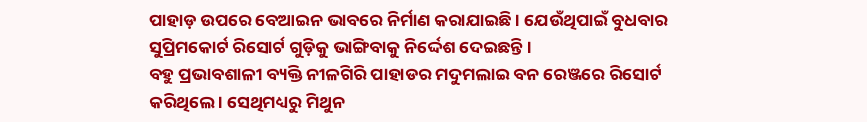ପାହାଡ଼ ଉପରେ ବେଆଇନ ଭାବରେ ନିର୍ମାଣ କରାଯାଇଛି । ଯେଉଁଥିପାଇଁ ବୁଧବାର ସୁପ୍ରିମକୋର୍ଟ ରିସୋର୍ଟ ଗୁଡ଼ିକୁ ଭାଙ୍ଗିବାକୁ ନିର୍ଦ୍ଦେଶ ଦେଇଛନ୍ତି ।
ବହୁ ପ୍ରଭାବଶାଳୀ ବ୍ୟକ୍ତି ନୀଳଗିରି ପାହାଡର ମଦୁମଲାଇ ବନ ରେଞ୍ଜରେ ରିସୋର୍ଟ କରିଥିଲେ । ସେଥିମଧ୍ୟରୁ ମିଥୁନ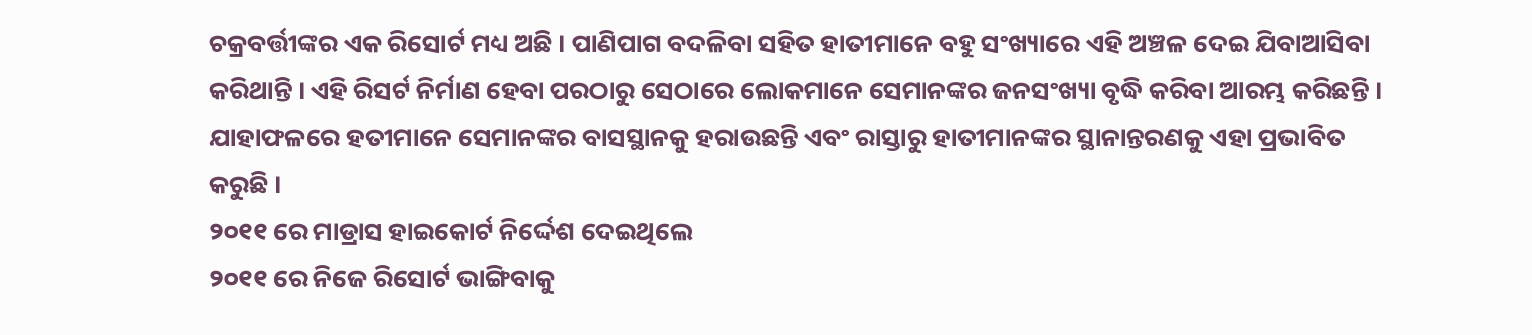ଚକ୍ରବର୍ତ୍ତୀଙ୍କର ଏକ ରିସୋର୍ଟ ମଧ୍ୟ ଅଛି । ପାଣିପାଗ ବଦଳିବା ସହିତ ହାତୀମାନେ ବହୁ ସଂଖ୍ୟାରେ ଏହି ଅଞ୍ଚଳ ଦେଇ ଯିବାଆସିବା କରିଥାନ୍ତି । ଏହି ରିସର୍ଟ ନିର୍ମାଣ ହେବା ପରଠାରୁ ସେଠାରେ ଲୋକମାନେ ସେମାନଙ୍କର ଜନସଂଖ୍ୟା ବୃଦ୍ଧି କରିବା ଆରମ୍ଭ କରିଛନ୍ତି । ଯାହାଫଳରେ ହତୀମାନେ ସେମାନଙ୍କର ବାସସ୍ଥାନକୁ ହରାଉଛନ୍ତି ଏବଂ ରାସ୍ତାରୁ ହାତୀମାନଙ୍କର ସ୍ଥାନାନ୍ତରଣକୁ ଏହା ପ୍ରଭାବିତ କରୁଛି ।
୨୦୧୧ ରେ ମାଡ୍ରାସ ହାଇକୋର୍ଟ ନିର୍ଦ୍ଦେଶ ଦେଇଥିଲେ
୨୦୧୧ ରେ ନିଜେ ରିସୋର୍ଟ ଭାଙ୍ଗିବାକୁ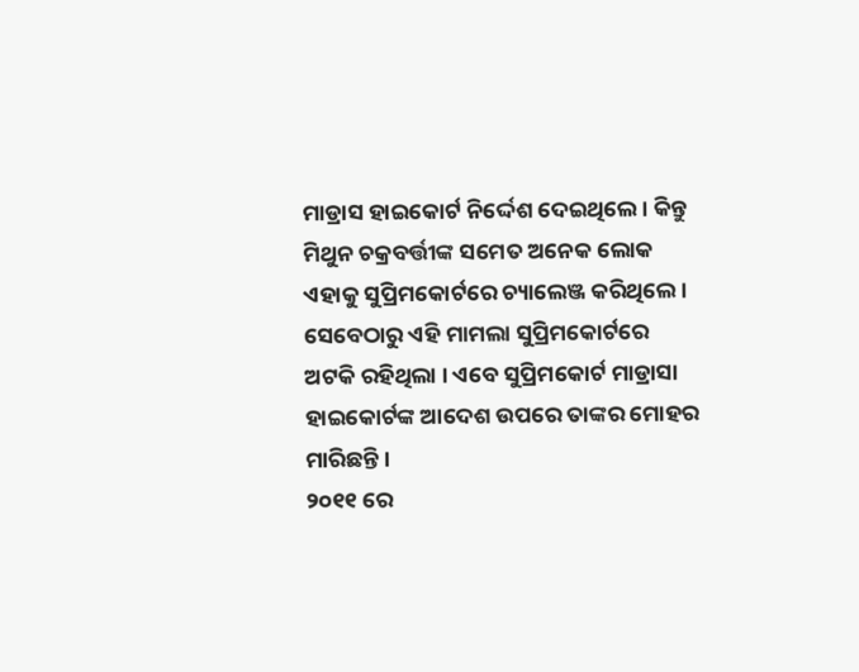ମାଡ୍ରାସ ହାଇକୋର୍ଟ ନିର୍ଦ୍ଦେଶ ଦେଇଥିଲେ । କିନ୍ତୁ ମିଥୁନ ଚକ୍ରବର୍ତ୍ତୀଙ୍କ ସମେତ ଅନେକ ଲୋକ ଏହାକୁ ସୁପ୍ରିମକୋର୍ଟରେ ଚ୍ୟାଲେଞ୍ଜ କରିଥିଲେ । ସେବେଠାରୁ ଏହି ମାମଲା ସୁପ୍ରିମକୋର୍ଟରେ ଅଟକି ରହିଥିଲା । ଏବେ ସୁପ୍ରିମକୋର୍ଟ ମାଡ୍ରାସା ହାଇକୋର୍ଟଙ୍କ ଆଦେଶ ଉପରେ ତାଙ୍କର ମୋହର ମାରିଛନ୍ତି ।
୨୦୧୧ ରେ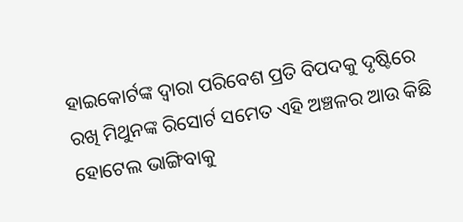ହାଇକୋର୍ଟଙ୍କ ଦ୍ୱାରା ପରିବେଶ ପ୍ରତି ବିପଦକୁ ଦୃଷ୍ଟିରେ ରଖି ମିଥୁନଙ୍କ ରିସୋର୍ଟ ସମେତ ଏହି ଅଞ୍ଚଳର ଆଉ କିଛି ହୋଟେଲ ଭାଙ୍ଗିବାକୁ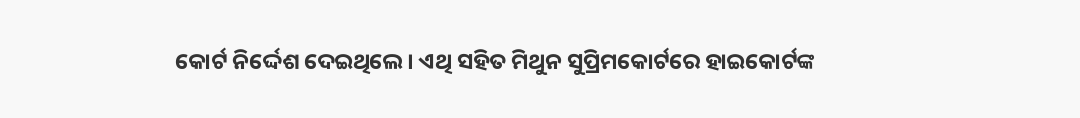କୋର୍ଟ ନିର୍ଦ୍ଦେଶ ଦେଇଥିଲେ । ଏଥି ସହିତ ମିଥୁନ ସୁପ୍ରିମକୋର୍ଟରେ ହାଇକୋର୍ଟଙ୍କ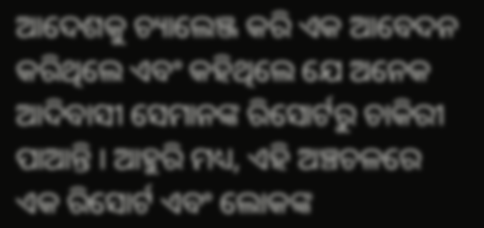ଆଦେଶକୁ ଚ୍ୟାଲେଞ୍ଜ କରି ଏକ ଆବେଦନ କରିଥିଲେ ଏବଂ କହିଥିଲେ ଯେ ଅନେକ ଆଦିବାସୀ ସେମାନଙ୍କ ରିସୋର୍ଟରୁ ଚାକିରୀ ପାଆନ୍ତି । ଆହୁରି ମଧ୍ୟ, ଏହି ଅଞ୍ଚଚଳରେ ଏକ ରିସୋର୍ଟ ଏବଂ ଲୋକଙ୍କ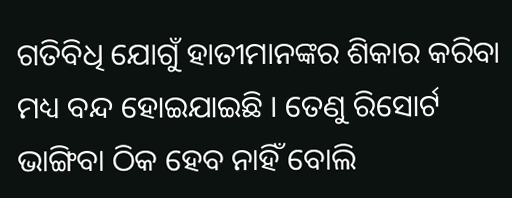ଗତିବିଧି ଯୋଗୁଁ ହାତୀମାନଙ୍କର ଶିକାର କରିବା ମଧ୍ୟ ବନ୍ଦ ହୋଇଯାଇଛି । ତେଣୁ ରିସୋର୍ଟ ଭାଙ୍ଗିବା ଠିକ ହେବ ନାହିଁ ବୋଲି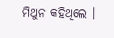ମିଥୁନ କହିଥିଲେ ।